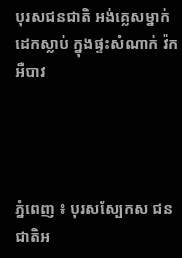បុរសជនជាតិ អង់គ្លេសម្នាក់ ដេកស្លាប់ ក្នុងផ្ទះសំណាក់ វ៉កអឺបាវ




ភ្នំពេញ ៖ បុរសស្បែកស ជនជាតិអ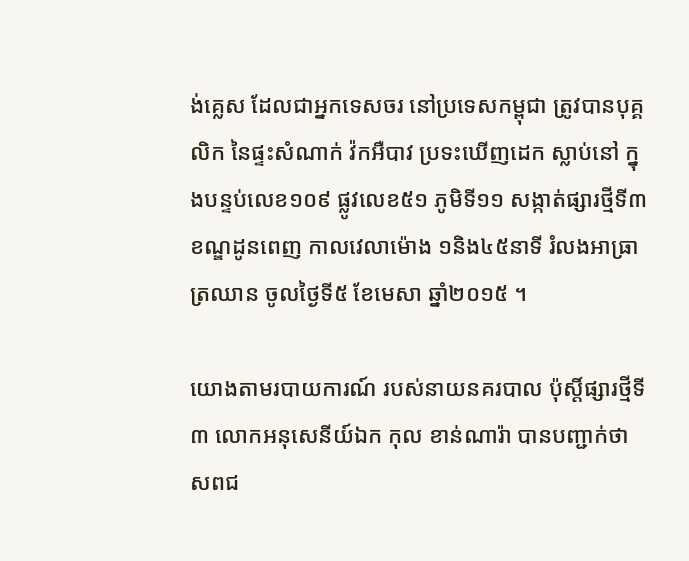ង់គ្លេស ដែលជាអ្នកទេសចរ នៅប្រទេសកម្ពុជា ត្រូវបានបុគ្គលិក នៃផ្ទះសំណាក់ វ៉កអឺបាវ ប្រទះឃើញដេក ស្លាប់នៅ ក្នុងបន្ទប់លេខ១០៩ ផ្លូវលេខ៥១ ភូមិទី១១ សង្កាត់ផ្សារថ្មីទី៣ ខណ្ឌដូនពេញ កាលវេលាម៉ោង ១និង៤៥នាទី រំលងអាធ្រាត្រឈាន ចូលថ្ងៃទី៥ ខែមេសា ឆ្នាំ២០១៥ ។

យោងតាមរបាយការណ៍ របស់នាយនគរបាល ប៉ុស្ដិ៍ផ្សារថ្មីទី៣ លោកអនុសេនីយ៍ឯក កុល ខាន់ណារ៉ា បានបញ្ជាក់ថា សពជ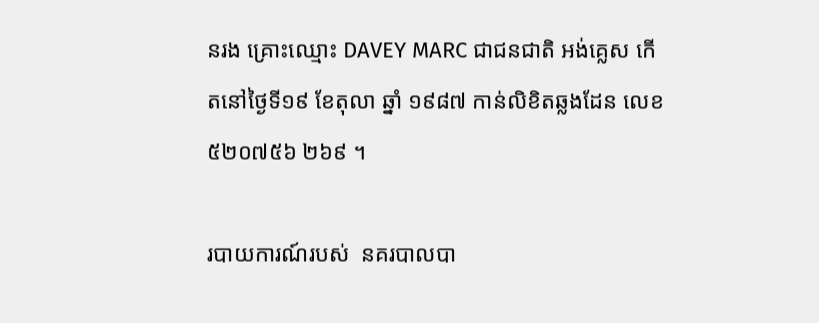នរង គ្រោះឈ្មោះ DAVEY MARC ជាជនជាតិ អង់គ្លេស កើតនៅថ្ងៃទី១៩ ខែតុលា ឆ្នាំ ១៩៨៧ កាន់លិខិតឆ្លងដែន លេខ៥២០៧៥៦ ២៦៩ ។

របាយការណ៍របស់  នគរបាលបា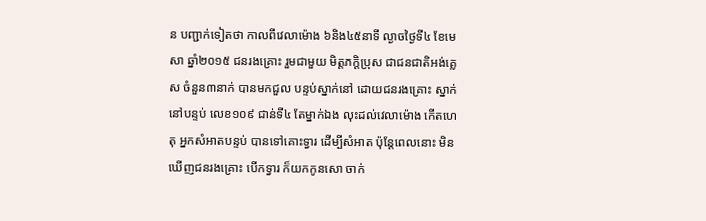ន បញ្ជាក់ទៀតថា កាលពីវេលាម៉ោង ៦និង៤៥នាទី ល្ងាចថ្ងៃទី៤ ខែមេសា ឆ្នាំ២០១៥ ជនរងគ្រោះ រួមជាមួយ មិត្ដភក្ដិប្រុស ជាជនជាតិអង់គ្លេស ចំនួន៣នាក់ បានមកជួល បន្ទប់ស្នាក់នៅ ដោយជនរងគ្រោះ ស្នាក់នៅបន្ទប់ លេខ១០៩ ជាន់ទី៤ តែម្នាក់ឯង លុះដល់វេលាម៉ោង កើតហេតុ អ្នកសំអាតបន្ទប់ បានទៅគោះទ្វារ ដើម្បីសំអាត ប៉ុន្ដែពេលនោះ មិនឃើញជនរងគ្រោះ បើកទ្វារ ក៏យកកូនសោ ចាក់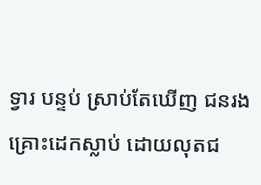ទ្វារ បន្ទប់ ស្រាប់តែឃើញ ជនរងគ្រោះដេកស្លាប់ ដោយលុតជ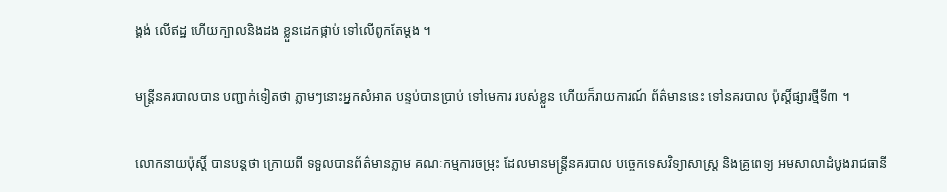ង្គង់ លើឥដ្ឋ ហើយក្បាលនិងដង ខ្លួនដេកផ្កាប់ ទៅលើពូកតែម្ដង ។

មន្ដ្រីនគរបាលបាន បញ្ជាក់ទៀតថា ភ្លាមៗនោះអ្នកសំអាត បន្ទប់បានប្រាប់ ទៅមេការ របស់ខ្លួន ហើយក៏រាយការណ៍ ព័ត៌មាននេះ ទៅនគរបាល ប៉ុស្ដិ៍ផ្សារថ្មីទី៣ ។

លោកនាយប៉ុស្ដិ៍ បានបន្ដថា ក្រោយពី ទទួលបានព័ត៌មានភ្លាម គណៈកម្មការចម្រុះ ដែលមានមន្ដ្រីនគរបាល បច្ចេកទេសវិទ្យាសាស្ដ្រ និងគ្រូពេទ្យ អមសាលាដំបូងរាជធានី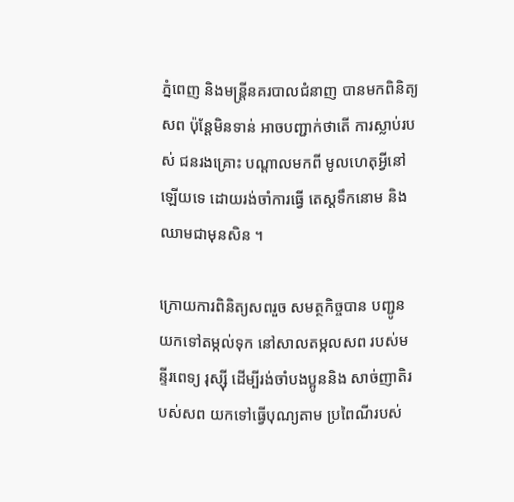ភ្នំពេញ និងមន្ដ្រីនគរបាលជំនាញ បានមកពិនិត្យសព ប៉ុន្ដែមិនទាន់ អាចបញ្ជាក់ថាតើ ការស្លាប់របស់ ជនរងគ្រោះ បណ្ដាលមកពី មូលហេតុអ្វីនៅឡើយទេ ដោយរង់ចាំការធ្វើ តេស្ដទឹកនោម និងឈាមជាមុនសិន ។

ក្រោយការពិនិត្យសពរួច សមត្ថកិច្ចបាន បញ្ជូនយកទៅតម្កល់ទុក នៅសាលតម្កលសព របស់មន្ទីរពេទ្យ រុស្ស៊ី ដើម្បីរង់ចាំបងប្អូននិង សាច់ញាតិរបស់សព យកទៅធ្វើបុណ្យតាម ប្រពៃណីរបស់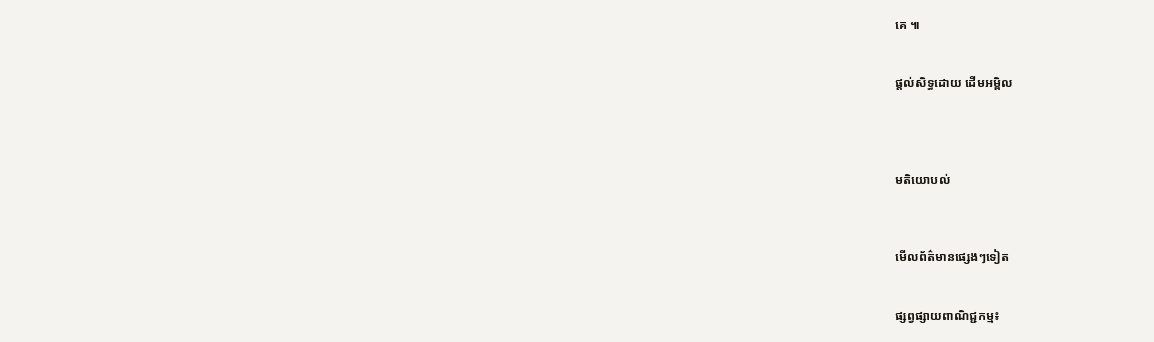គេ ៕


ផ្តល់សិទ្ធដោយ ដើមអម្ពិល




មតិយោបល់



មើលព័ត៌មានផ្សេងៗទៀត


ផ្សព្វផ្សាយពាណិជ្ជកម្ម៖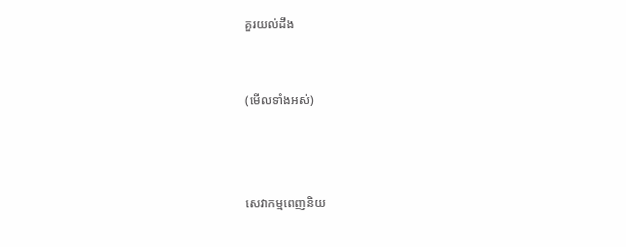គួរយល់ដឹង


(មើលទាំងអស់)



សេវាកម្មពេញនិយ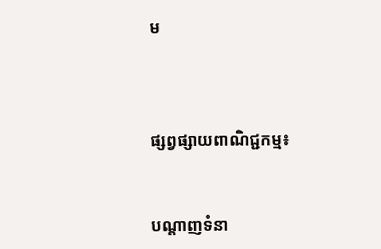ម



ផ្សព្វផ្សាយពាណិជ្ជកម្ម៖


បណ្តាញទំនា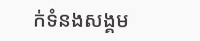ក់ទំនងសង្គម